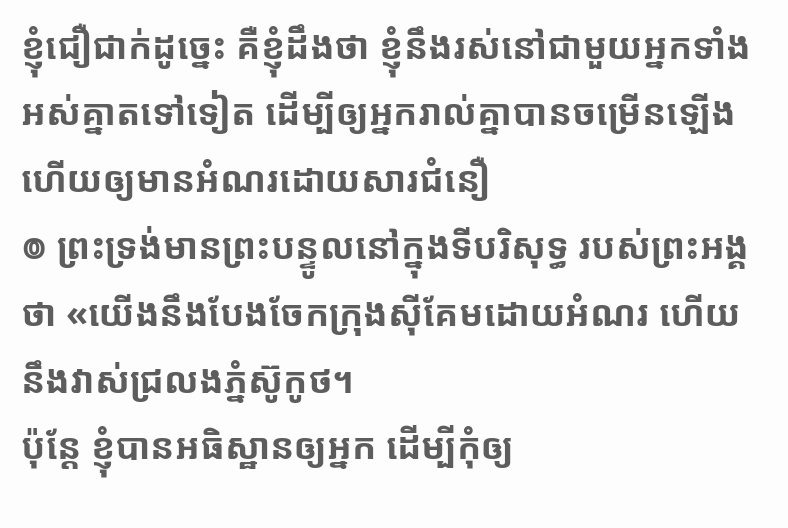ខ្ញុំជឿជាក់ដូច្នេះ គឺខ្ញុំដឹងថា ខ្ញុំនឹងរស់នៅជាមួយអ្នកទាំងអស់គ្នាតទៅទៀត ដើម្បីឲ្យអ្នករាល់គ្នាបានចម្រើនឡើង ហើយឲ្យមានអំណរដោយសារជំនឿ
៙ ព្រះទ្រង់មានព្រះបន្ទូលនៅក្នុងទីបរិសុទ្ធ របស់ព្រះអង្គថា «យើងនឹងបែងចែកក្រុងស៊ីគែមដោយអំណរ ហើយនឹងវាស់ជ្រលងភ្នំស៊ូកូថ។
ប៉ុន្តែ ខ្ញុំបានអធិស្ឋានឲ្យអ្នក ដើម្បីកុំឲ្យ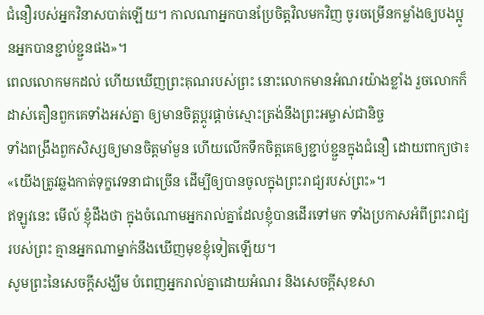ជំនឿរបស់អ្នកវិនាសបាត់ឡើយ។ កាលណាអ្នកបានប្រែចិត្តវិលមកវិញ ចូរចម្រើនកម្លាំងឲ្យបងប្អូនអ្នកបានខ្ជាប់ខ្ជួនផង»។
ពេលលោកមកដល់ ហើយឃើញព្រះគុណរបស់ព្រះ នោះលោកមានអំណរយ៉ាងខ្លាំង រួចលោកក៏ដាស់តឿនពួកគេទាំងអស់គ្នា ឲ្យមានចិត្តប្ដូរផ្ដាច់ស្មោះត្រង់នឹងព្រះអម្ចាស់ជានិច្ច
ទាំងពង្រឹងពួកសិស្សឲ្យមានចិត្តមាំមួន ហើយលើកទឹកចិត្តគេឲ្យខ្ជាប់ខ្ជួនក្នុងជំនឿ ដោយពាក្យថា៖ «យើងត្រូវឆ្លងកាត់ទុក្ខវេទនាជាច្រើន ដើម្បីឲ្យបានចូលក្នុងព្រះរាជ្យរបស់ព្រះ»។
ឥឡូវនេះ មើល៍ ខ្ញុំដឹងថា ក្នុងចំណោមអ្នករាល់គ្នាដែលខ្ញុំបានដើរទៅមក ទាំងប្រកាសអំពីព្រះរាជ្យរបស់ព្រះ គ្មានអ្នកណាម្នាក់នឹងឃើញមុខខ្ញុំទៀតឡើយ។
សូមព្រះនៃសេចក្តីសង្ឃឹម បំពេញអ្នករាល់គ្នាដោយអំណរ និងសេចក្តីសុខសា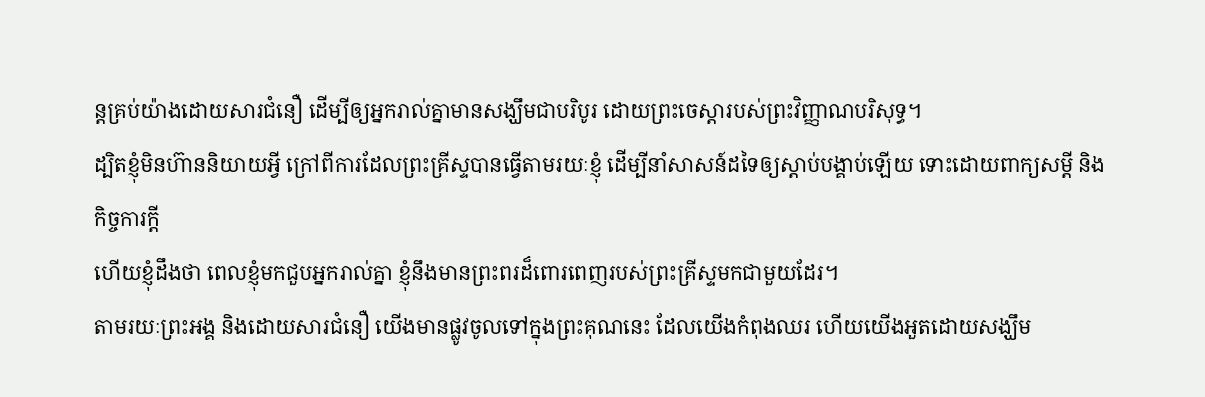ន្តគ្រប់យ៉ាងដោយសារជំនឿ ដើម្បីឲ្យអ្នករាល់គ្នាមានសង្ឃឹមជាបរិបូរ ដោយព្រះចេស្តារបស់ព្រះវិញ្ញាណបរិសុទ្ធ។
ដ្បិតខ្ញុំមិនហ៊ាននិយាយអ្វី ក្រៅពីការដែលព្រះគ្រីស្ទបានធ្វើតាមរយៈខ្ញុំ ដើម្បីនាំសាសន៍ដទៃឲ្យស្តាប់បង្គាប់ឡើយ ទោះដោយពាក្យសម្ដី និងកិច្ចការក្ដី
ហើយខ្ញុំដឹងថា ពេលខ្ញុំមកជួបអ្នករាល់គ្នា ខ្ញុំនឹងមានព្រះពរដ៏ពោរពេញរបស់ព្រះគ្រីស្ទមកជាមួយដែរ។
តាមរយៈព្រះអង្គ និងដោយសារជំនឿ យើងមានផ្លូវចូលទៅក្នុងព្រះគុណនេះ ដែលយើងកំពុងឈរ ហើយយើងអួតដោយសង្ឃឹម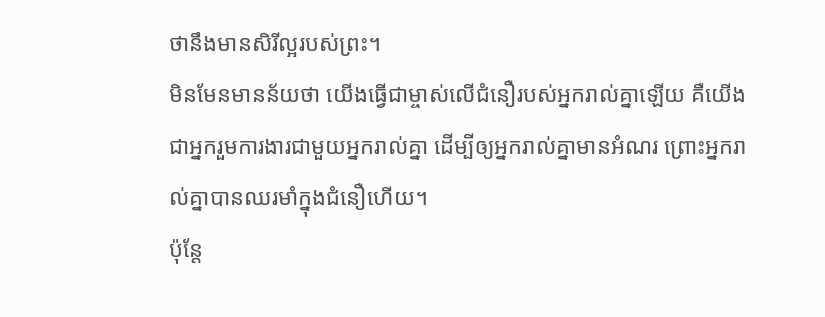ថានឹងមានសិរីល្អរបស់ព្រះ។
មិនមែនមានន័យថា យើងធ្វើជាម្ចាស់លើជំនឿរបស់អ្នករាល់គ្នាឡើយ គឺយើងជាអ្នករួមការងារជាមួយអ្នករាល់គ្នា ដើម្បីឲ្យអ្នករាល់គ្នាមានអំណរ ព្រោះអ្នករាល់គ្នាបានឈរមាំក្នុងជំនឿហើយ។
ប៉ុន្តែ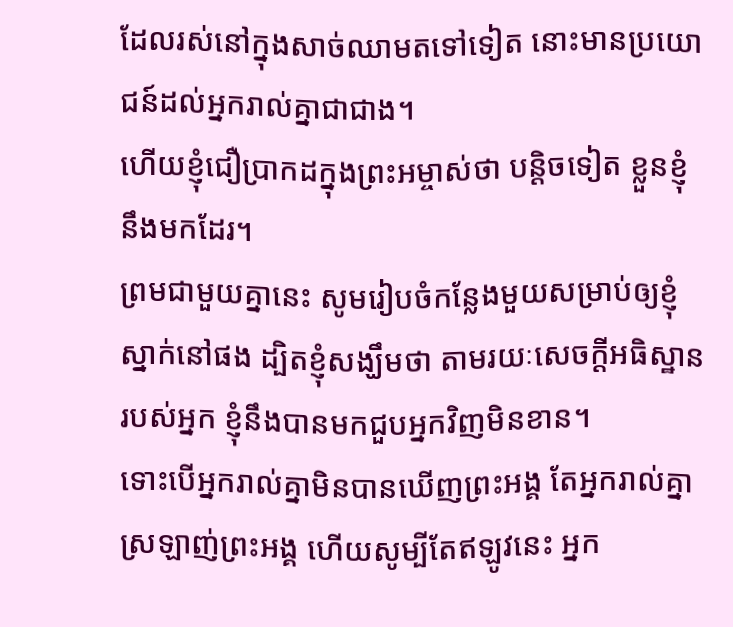ដែលរស់នៅក្នុងសាច់ឈាមតទៅទៀត នោះមានប្រយោជន៍ដល់អ្នករាល់គ្នាជាជាង។
ហើយខ្ញុំជឿប្រាកដក្នុងព្រះអម្ចាស់ថា បន្តិចទៀត ខ្លួនខ្ញុំនឹងមកដែរ។
ព្រមជាមួយគ្នានេះ សូមរៀបចំកន្លែងមួយសម្រាប់ឲ្យខ្ញុំស្នាក់នៅផង ដ្បិតខ្ញុំសង្ឃឹមថា តាមរយៈសេចក្ដីអធិស្ឋានរបស់អ្នក ខ្ញុំនឹងបានមកជួបអ្នកវិញមិនខាន។
ទោះបើអ្នករាល់គ្នាមិនបានឃើញព្រះអង្គ តែអ្នករាល់គ្នាស្រឡាញ់ព្រះអង្គ ហើយសូម្បីតែឥឡូវនេះ អ្នក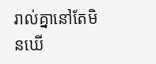រាល់គ្នានៅតែមិនឃើ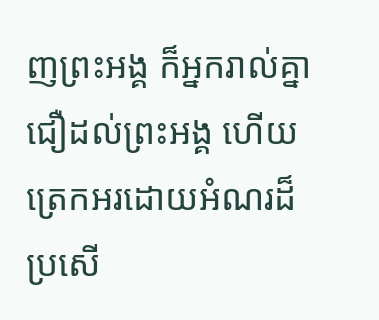ញព្រះអង្គ ក៏អ្នករាល់គ្នាជឿដល់ព្រះអង្គ ហើយត្រេកអរដោយអំណរដ៏ប្រសើ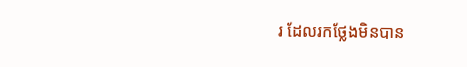រ ដែលរកថ្លែងមិនបាន